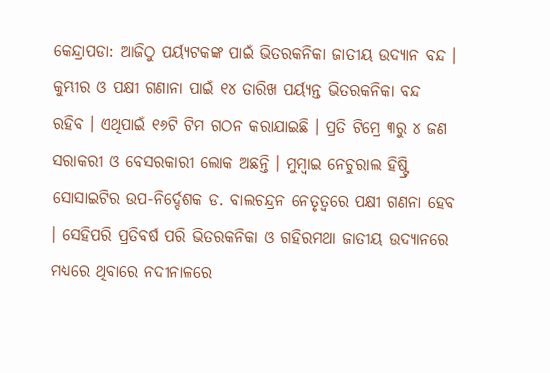କେନ୍ଦ୍ରାପଡା: ଆଜିଠୁ ପର୍ୟ୍ୟଟକଙ୍କ ପାଇଁ ଭିତରକନିକା ଜାତୀୟ ଉଦ୍ୟାନ ବନ୍ଦ । କୁମ୍ଭୀର ଓ ପକ୍ଷୀ ଗଣାନା ପାଇଁ ୧୪ ତାରିଖ ପର୍ୟ୍ୟନ୍ତ ଭିତରକନିକା ବନ୍ଦ ରହିବ । ଏଥିପାଇଁ ୧୬ଟି ଟିମ ଗଠନ କରାଯାଇଛି । ପ୍ରତି ଟିମ୍ରେ ୩ରୁ ୪ ଜଣ ସରାକରୀ ଓ ବେସରକାରୀ ଲୋକ ଅଛନ୍ତି । ମୁମ୍ବାଇ ନେଚୁରାଲ ହିଷ୍ଟ୍ରି ସୋସାଇଟିର ଉପ-ନିର୍ଦ୍ଦେଶକ ଡ. ବାଲଚନ୍ଦ୍ରନ ନେତୃତ୍ୱରେ ପକ୍ଷୀ ଗଣନା ହେବ । ସେହିପରି ପ୍ରତିବର୍ଷ ପରି ଭିତରକନିକା ଓ ଗହିରମଥା ଜାତୀୟ ଉଦ୍ୟାନରେ ମଧ୍ୟରେ ଥିବାରେ ନଦୀନାଳରେ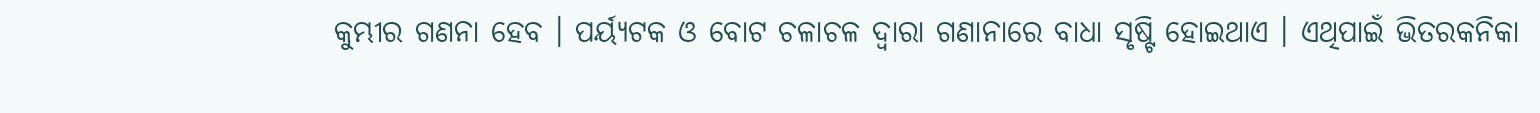କୁମ୍ଭୀର ଗଣନା ହେବ । ପର୍ୟ୍ୟଟକ ଓ ବୋଟ ଚଳାଚଳ ଦ୍ୱାରା ଗଣାନାରେ ବାଧା ସୃଷ୍ଟି ହୋଇଥାଏ । ଏଥିପାଇଁ ଭିତରକନିକା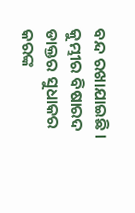ବନ୍ଦ ରଖାଯାଇଛି । କୁମ୍ଭୀର ବିଷାରଦ ଡାକ୍ତର ସୁଧାକର କରଙ୍କ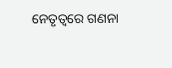ନେତୃତ୍ୱରେ ଗଣନା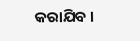କରାଯିବ ।